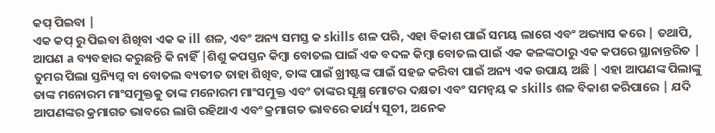କପ୍ ପିଇବା |
ଏକ କପ୍ ରୁ ପିଇବା ଶିଖିବା ଏକ କ ill ଶଳ, ଏବଂ ଅନ୍ୟ ସମସ୍ତ କ skills ଶଳ ପରି, ଏହା ବିକାଶ ପାଇଁ ସମୟ ଲାଗେ ଏବଂ ଅଭ୍ୟାସ କରେ | ତଥାପି, ଆପଣ a ବ୍ୟବହାର କରୁଛନ୍ତି କି ନାହିଁ |ଶିଶୁ କପସ୍ତନ କିମ୍ବା ବୋତଲ ପାଇଁ ଏକ ବଦଳ କିମ୍ବା ବୋତଲ ପାଇଁ ଏକ କଳଙ୍କଠାରୁ ଏକ କପରେ ସ୍ଥାନାନ୍ତରିତ | ତୁମର ପିଲା ସ୍ତନ୍ୟିମ୍କ ବା ବୋତଲ ବ୍ୟତୀତ ତାହା ଶିଖିବ, ତାଙ୍କ ପାଇଁ ଖ୍ରୀଷ୍ଟଙ୍କ ପାଇଁ ସହଜ କରିବା ପାଇଁ ଅନ୍ୟ ଏକ ଉପାୟ ଅଛି | ଏହା ଆପଣଙ୍କ ପିଲାଙ୍କୁ ତାଙ୍କ ମନୋରମ ମାଂସମୁକ୍ତକୁ ତାଙ୍କ ମନୋରମ ମାଂସମୁକ୍ତ ଏବଂ ତାଙ୍କର ସୂକ୍ଷ୍ମ ମୋଟର ଦକ୍ଷତା ଏବଂ ସମନ୍ୱୟ କ skills ଶଳ ବିକାଶ କରିପାରେ | ଯଦି ଆପଣଙ୍କର କ୍ରମାଗତ ଭାବରେ ଲାଗି ରହିଥାଏ ଏବଂ କ୍ରମାଗତ ଭାବରେ କାର୍ଯ୍ୟ ସୂଚୀ, ଅନେକ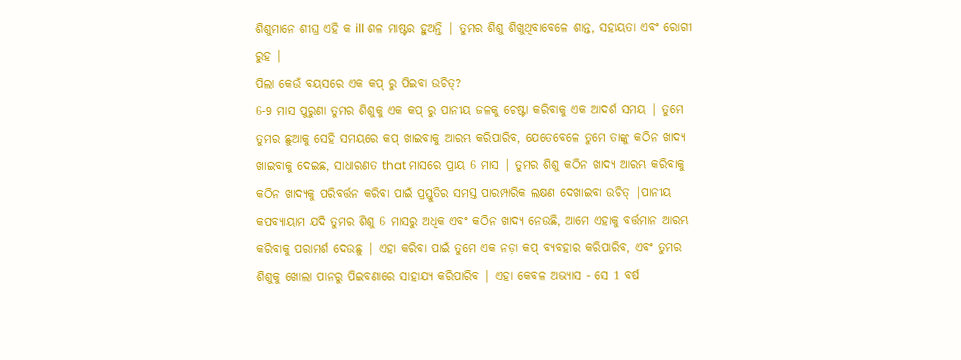ଶିଶୁମାନେ ଶୀଘ୍ର ଏହି କ ill ଶଳ ମାଷ୍ଟର ହୁଅନ୍ତି | ତୁମର ଶିଶୁ ଶିଖୁଥିବାବେଳେ ଶାନ୍ତ, ସହାୟତା ଏବଂ ରୋଗୀ ରୁହ |
ପିଲା କେଉଁ ବୟସରେ ଏକ କପ୍ ରୁ ପିଇବା ଉଚିତ୍?
6-9 ମାସ ପୁରୁଣା ତୁମର ଶିଶୁକୁ ଏକ କପ୍ ରୁ ପାନୀୟ ଜଳକୁ ଚେଷ୍ଟା କରିବାକୁ ଏକ ଆଦର୍ଶ ସମୟ | ତୁମେ ତୁମର ଛୁଆକୁ ସେହି ସମୟରେ କପ୍ ଖାଇବାକୁ ଆରମ୍ଭ କରିପାରିବ, ଯେତେବେଳେ ତୁମେ ତାଙ୍କୁ କଠିନ ଖାଦ୍ୟ ଖାଇବାକୁ ଦେଇଛ, ସାଧାରଣତ that ମାସରେ ପ୍ରାୟ 6 ମାସ | ତୁମର ଶିଶୁ କଠିନ ଖାଦ୍ୟ ଆରମ୍ଭ କରିବାକୁ କଠିନ ଖାଦ୍ୟକୁ ପରିବର୍ତ୍ତନ କରିବା ପାଇଁ ପ୍ରସ୍ତୁତିର ସମସ୍ତ ପାରମ୍ପାରିକ ଲକ୍ଷଣ ଦେଖାଇବା ଉଚିତ୍ |ପାନୀୟ କପବ୍ୟାୟାମ ଯଦି ତୁମର ଶିଶୁ 6 ମାସରୁ ଅଧିକ ଏବଂ କଠିନ ଖାଦ୍ୟ ନେଉଛି, ଆମେ ଏହାକୁ ବର୍ତ୍ତମାନ ଆରମ୍ଭ କରିବାକୁ ପରାମର୍ଶ ଦେଉଛୁ | ଏହା କରିବା ପାଇଁ ତୁମେ ଏକ ନଡ଼ା କପ୍ ବ୍ୟବହାର କରିପାରିବ, ଏବଂ ତୁମର ଶିଶୁକୁ ଖୋଲା ପାନରୁ ପିଇବଣାରେ ସାହାଯ୍ୟ କରିପାରିବ | ଏହା କେବଳ ଅଭ୍ୟାସ - ସେ 1 ବର୍ଷ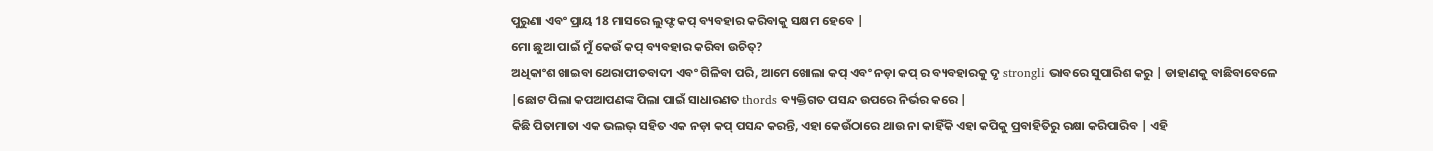ପୁରୁଣା ଏବଂ ପ୍ରାୟ 18 ମାସରେ ଲୁଫ୍ଟ କପ୍ ବ୍ୟବହାର କରିବାକୁ ସକ୍ଷମ ହେବେ |
ମୋ ଛୁଆ ପାଇଁ ମୁଁ କେଉଁ କପ୍ ବ୍ୟବହାର କରିବା ଉଚିତ୍?
ଅଧିକାଂଶ ଖାଇବା ଥେରାପୀତବାଦୀ ଏବଂ ଗିଳିବା ପରି, ଆମେ ଖୋଲା କପ୍ ଏବଂ ନଡ଼ା କପ୍ ର ବ୍ୟବହାରକୁ ଦୃ strongli ଭାବରେ ସୁପାରିଶ କରୁ | ଡାହାଣକୁ ବାଛିବାବେଳେ |ଛୋଟ ପିଲା କପଆପଣଙ୍କ ପିଲା ପାଇଁ ସାଧାରଣତ thords ବ୍ୟକ୍ତିଗତ ପସନ୍ଦ ଉପରେ ନିର୍ଭର କରେ |
କିଛି ପିତାମାତା ଏକ ଭଲଭ୍ ସହିତ ଏକ ନଡ଼ା କପ୍ ପସନ୍ଦ କରନ୍ତି, ଏହା କେଉଁଠାରେ ଥାଉ ନା କାହିଁକି ଏହା କପିକୁ ପ୍ରବାହିତିରୁ ରକ୍ଷା କରିପାରିବ | ଏହି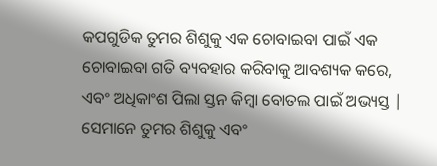କପଗୁଡିକ ତୁମର ଶିଶୁକୁ ଏକ ଚୋବାଇବା ପାଇଁ ଏକ ଚୋବାଇବା ଗତି ବ୍ୟବହାର କରିବାକୁ ଆବଶ୍ୟକ କରେ, ଏବଂ ଅଧିକାଂଶ ପିଲା ସ୍ତନ କିମ୍ବା ବୋତଲ ପାଇଁ ଅଭ୍ୟସ୍ତ | ସେମାନେ ତୁମର ଶିଶୁକୁ ଏବଂ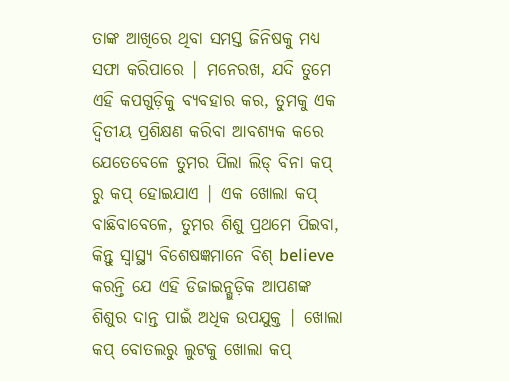ତାଙ୍କ ଆଖିରେ ଥିବା ସମସ୍ତ ଜିନିଷକୁ ମଧ୍ୟ ସଫା କରିପାରେ | ମନେରଖ, ଯଦି ତୁମେ ଏହି କପଗୁଡ଼ିକୁ ବ୍ୟବହାର କର, ତୁମକୁ ଏକ ଦ୍ୱିତୀୟ ପ୍ରଶିକ୍ଷଣ କରିବା ଆବଶ୍ୟକ କରେ ଯେତେବେଳେ ତୁମର ପିଲା ଲିଡ୍ ବିନା କପ୍ ରୁ କପ୍ ହୋଇଯାଏ | ଏକ ଖୋଲା କପ୍ ବାଛିବାବେଳେ, ତୁମର ଶିଶୁ ପ୍ରଥମେ ପିଇବା, କିନ୍ତୁ ସ୍ୱାସ୍ଥ୍ୟ ବିଶେଷଜ୍ଞମାନେ ବିଶ୍ believe କରନ୍ତି ଯେ ଏହି ଡିଜାଇନ୍ଗୁଡ଼ିକ ଆପଣଙ୍କ ଶିଶୁର ଦାନ୍ତ ପାଇଁ ଅଧିକ ଉପଯୁକ୍ତ | ଖୋଲା କପ୍ ବୋତଲରୁ ଲୁଟକୁ ଖୋଲା କପ୍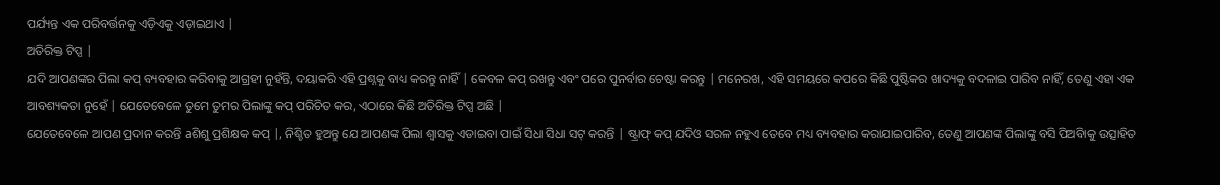ପର୍ଯ୍ୟନ୍ତ ଏକ ପରିବର୍ତ୍ତନକୁ ଏଡ଼ିଏକୁ ଏଡ଼ାଇଥାଏ |
ଅତିରିକ୍ତ ଟିପ୍ସ |
ଯଦି ଆପଣଙ୍କର ପିଲା କପ୍ ବ୍ୟବହାର କରିବାକୁ ଆଗ୍ରହୀ ନୁହଁନ୍ତି, ଦୟାକରି ଏହି ପ୍ରଶ୍ନକୁ ବାଧ୍ୟ କରନ୍ତୁ ନାହିଁ | କେବଳ କପ୍ ରଖନ୍ତୁ ଏବଂ ପରେ ପୁନର୍ବାର ଚେଷ୍ଟା କରନ୍ତୁ | ମନେରଖ, ଏହି ସମୟରେ କପରେ କିଛି ପୁଷ୍ଟିକର ଖାଦ୍ୟକୁ ବଦଳାଇ ପାରିବ ନାହିଁ, ତେଣୁ ଏହା ଏକ ଆବଶ୍ୟକତା ନୁହେଁ | ଯେତେବେଳେ ତୁମେ ତୁମର ପିଲାଙ୍କୁ କପ୍ ପରିଚିତ କର, ଏଠାରେ କିଛି ଅତିରିକ୍ତ ଟିପ୍ସ ଅଛି |
ଯେତେବେଳେ ଆପଣ ପ୍ରଦାନ କରନ୍ତି aଶିଶୁ ପ୍ରଶିକ୍ଷକ କପ୍ |, ନିଶ୍ଚିତ ହୁଅନ୍ତୁ ଯେ ଆପଣଙ୍କ ପିଲା ଶ୍ୱାସକୁ ଏଡାଇବା ପାଇଁ ସିଧା ସିଧା ସଟ୍ କରନ୍ତି | ଷ୍ଟ୍ରାଫ୍ କପ୍ ଯଦିଓ ସରଳ ନହୁଏ ତେବେ ମଧ୍ୟ ବ୍ୟବହାର କରାଯାଇପାରିବ, ତେଣୁ ଆପଣଙ୍କ ପିଲାଙ୍କୁ ବସି ପିଅିବାକୁ ଉତ୍ସାହିତ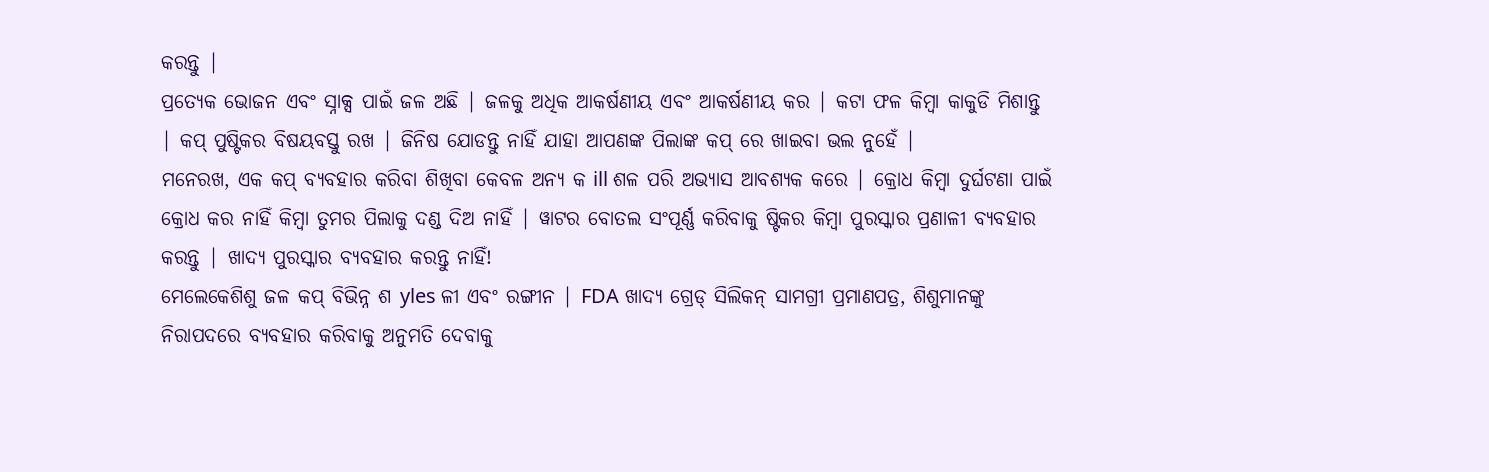କରନ୍ତୁ |
ପ୍ରତ୍ୟେକ ଭୋଜନ ଏବଂ ସ୍ନାକ୍ସ ପାଇଁ ଜଳ ଅଛି | ଜଳକୁ ଅଧିକ ଆକର୍ଷଣୀୟ ଏବଂ ଆକର୍ଷଣୀୟ କର | କଟା ଫଳ କିମ୍ବା କାକୁଡି ମିଶାନ୍ତୁ | କପ୍ ପୁଷ୍ଟିକର ବିଷୟବସ୍ତୁ ରଖ | ଜିନିଷ ଯୋଡନ୍ତୁ ନାହିଁ ଯାହା ଆପଣଙ୍କ ପିଲାଙ୍କ କପ୍ ରେ ଖାଇବା ଭଲ ନୁହେଁ |
ମନେରଖ, ଏକ କପ୍ ବ୍ୟବହାର କରିବା ଶିଖିବା କେବଳ ଅନ୍ୟ କ ill ଶଳ ପରି ଅଭ୍ୟାସ ଆବଶ୍ୟକ କରେ | କ୍ରୋଧ କିମ୍ବା ଦୁର୍ଘଟଣା ପାଇଁ କ୍ରୋଧ କର ନାହିଁ କିମ୍ବା ତୁମର ପିଲାକୁ ଦଣ୍ଡ ଦିଅ ନାହିଁ | ୱାଟର ବୋତଲ ସଂପୂର୍ଣ୍ଣ କରିବାକୁ ଷ୍ଟିକର କିମ୍ବା ପୁରସ୍କାର ପ୍ରଣାଳୀ ବ୍ୟବହାର କରନ୍ତୁ | ଖାଦ୍ୟ ପୁରସ୍କାର ବ୍ୟବହାର କରନ୍ତୁ ନାହିଁ!
ମେଲେକେଶିଶୁ ଜଳ କପ୍ ବିଭିନ୍ନ ଶ yles ଳୀ ଏବଂ ରଙ୍ଗୀନ | FDA ଖାଦ୍ୟ ଗ୍ରେଡ୍ ସିଲିକନ୍ ସାମଗ୍ରୀ ପ୍ରମାଣପତ୍ର, ଶିଶୁମାନଙ୍କୁ ନିରାପଦରେ ବ୍ୟବହାର କରିବାକୁ ଅନୁମତି ଦେବାକୁ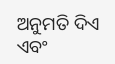ଅନୁମତି ଦିଏ ଏବଂ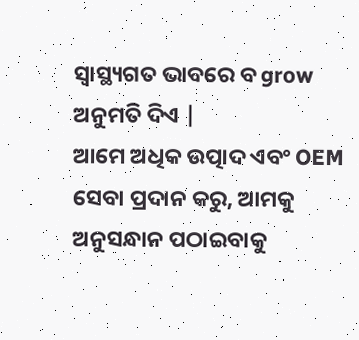ସ୍ୱାସ୍ଥ୍ୟଗତ ଭାବରେ ବ grow ଅନୁମତି ଦିଏ |
ଆମେ ଅଧିକ ଉତ୍ପାଦ ଏବଂ OEM ସେବା ପ୍ରଦାନ କରୁ, ଆମକୁ ଅନୁସନ୍ଧାନ ପଠାଇବାକୁ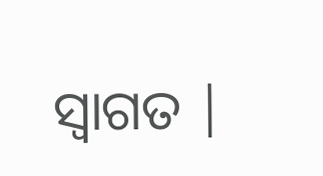ସ୍ୱାଗତ |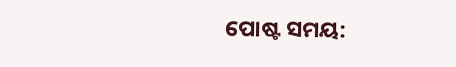ପୋଷ୍ଟ ସମୟ: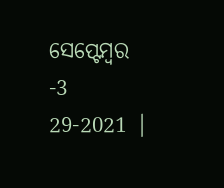ସେପ୍ଟେମ୍ବର -3 29-2021 |